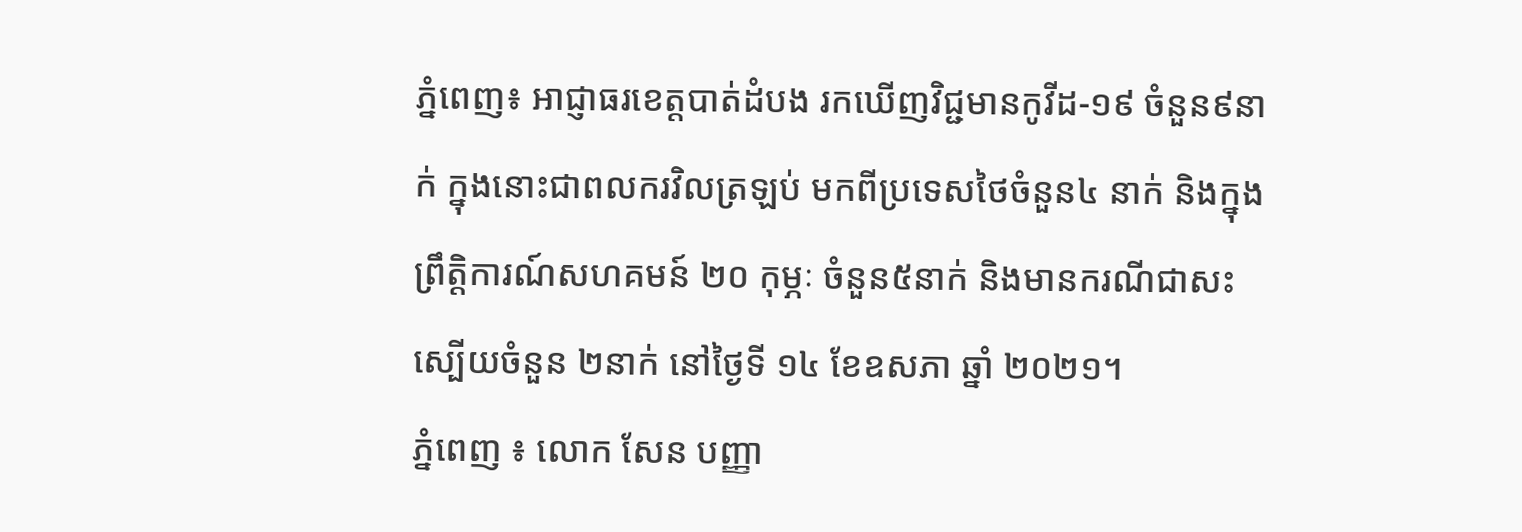ភ្នំពេញ៖ អាជ្ញាធរខេត្តបាត់ដំបង រកឃើញវិជ្ជមានកូវីដ-១៩ ចំនួន៩នាក់ ក្នុងនោះជាពលករវិលត្រឡប់ មកពីប្រទេសថៃចំនួន៤ នាក់ និងក្នុងព្រឹត្តិការណ៍សហគមន៍ ២០ កុម្ភៈ ចំនួន៥នាក់ និងមានករណីជាសះស្បើយចំនួន ២នាក់ នៅថ្ងៃទី ១៤ ខែឧសភា ឆ្នាំ ២០២១។
ភ្នំពេញ ៖ លោក សែន បញ្ញា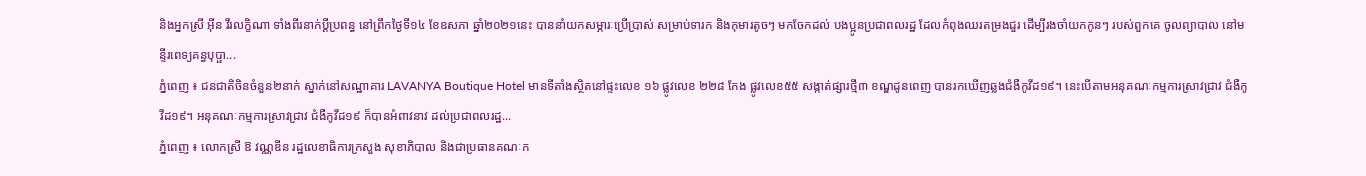និងអ្នកស្រី អុីន វីរលក្ខិណា ទាំងពីរនាក់ប្តីប្រពន្ធ នៅព្រឹកថ្ងៃទី១៤ ខែឧសភា ឆ្នាំ២០២១នេះ បាននាំយកសម្ភារៈប្រើប្រាស់ សម្រាប់ទារក និងកុមារតូចៗ មកចែកដល់ បងប្អូនប្រជាពលរដ្ឋ ដែលកំពុងឈរតម្រងជួរ ដើម្បីរងចាំយកកូនៗ របស់ពួកគេ ចូលព្យាបាល នៅមន្ទីរពេទ្យគន្ធបុប្ផា...
ភ្នំពេញ ៖ ជនជាតិចិនចំនួន២នាក់ ស្នាក់នៅសណ្ឋាគារ LAVANYA Boutique Hotel មានទីតាំងស្ថិតនៅផ្ទះលេខ ១៦ ផ្លូវលេខ ២២៨ កែង ផ្លូវលេខ៥៥ សង្កាត់ផ្សារថ្មី៣ ខណ្ឌដូនពេញ បានរកឃើញឆ្លងជំងឺកូវីដ១៩។ នេះបើតាមអនុគណៈកម្មការស្រាវជ្រាវ ជំងឺកូវីដ១៩។ អនុគណៈកម្មការស្រាវជ្រាវ ជំងឺកូវីដ១៩ ក៏បានអំពាវនាវ ដល់ប្រជាពលរដ្ឋ...
ភ្នំពេញ ៖ លោកស្រី ឱ វណ្ណឌីន រដ្ឋលេខាធិការក្រសួង សុខាភិបាល និងជាប្រធានគណៈក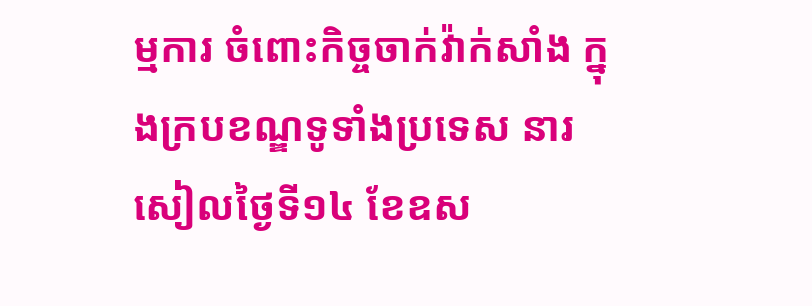ម្មការ ចំពោះកិច្ចចាក់វ៉ាក់សាំង ក្នុងក្របខណ្ឌទូទាំងប្រទេស នារសៀលថ្ងៃទី១៤ ខែឧស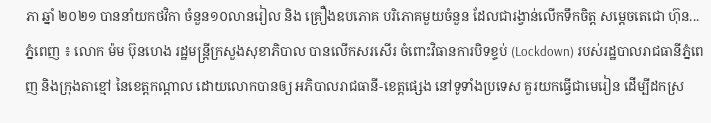ភា ឆ្នាំ ២០២១ បាននាំយកថវិកា ចំនួន១០លានរៀល និង គ្រឿងឧបភោគ បរិភោគមួយចំនួន ដែលជារង្វាន់លើកទឹកចិត្ត សម្តេចតេជោ ហ៊ុន...
ភ្នំពេញ ៖ លោក ម៉ម ប៊ុនហេង រដ្ឋមន្រ្តីក្រសួងសុខាភិបាល បានលើកសរសើរ ចំពោះវិធានការបិទខ្ទប់ (Lockdown) របស់រដ្ឋបាលរាជធានីភ្នំពេញ និងក្រុងតាខ្មៅ នៃខេត្តកណ្តាល ដោយលោកបានឲ្យ អភិបាលរាជធានី-ខេត្តផ្សេង នៅទូទាំងប្រទេស គួរយកធ្វើជាមេរៀន ដើម្បីដកស្រ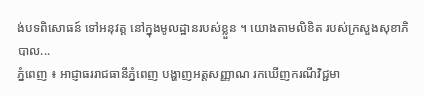ង់បទពិសោធន៍ ទៅអនុវត្ត នៅក្នុងមូលដ្ឋានរបស់ខ្លួន ។ យោងតាមលិខិត របស់ក្រសួងសុខាភិបាល...
ភ្នំពេញ ៖ អាជ្ញាធររាជធានីភ្នំពេញ បង្ហាញអត្តសញ្ញាណ រកឃើញករណីវិជ្ជមា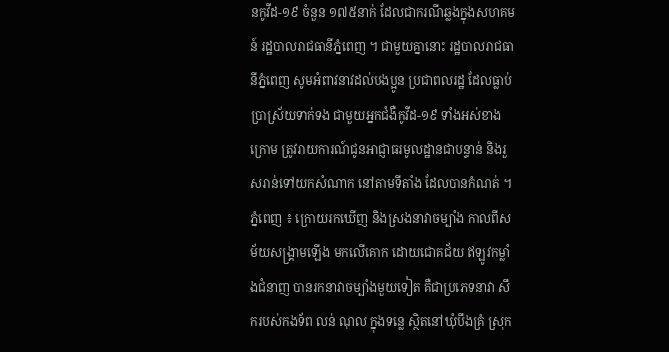នកូវីដ-១៩ ចំនួន ១៧៥នាក់ ដែលជាករណីឆ្លងក្នុងសហគមន៍ រដ្ឋបាលរាជធានីភ្នំពេញ ។ ជាមួយគ្នានោះ រដ្ឋបាលរាជធានីភ្នំពេញ សូមអំពាវនាវដល់បងប្អូន ប្រជាពលរដ្ឋ ដែលធ្លាប់ប្រាស្រ័យទាក់ទង ជាមួយអ្នកជំងឺកូវីដ-១៩ ទាំងអស់ខាងក្រោម ត្រូវរាយការណ៍ជូនអាជ្ញាធរមូលដ្ឋានជាបន្ទាន់ និងរួសរាន់ទៅយកសំណាក នៅតាមទីតាំង ដែលបានកំណត់ ។
ភ្នំពេញ ៖ ក្រោយរកឃើញ និងស្រងនាវាចម្បាំង កាលពីសម័យសង្គ្រាមឡើង មកលើគោក ដោយជោគជ័យ ឥឡូវកម្លាំងជំនាញ បានរកនាវាចម្បាំងមួយទៀត គឺជាប្រភេទនាវា សឹករបស់កងទ័ព លន់ ណុល ក្នុងទន្លេ ស្ថិតនៅឃុំបឹងគ្រំ ស្រុក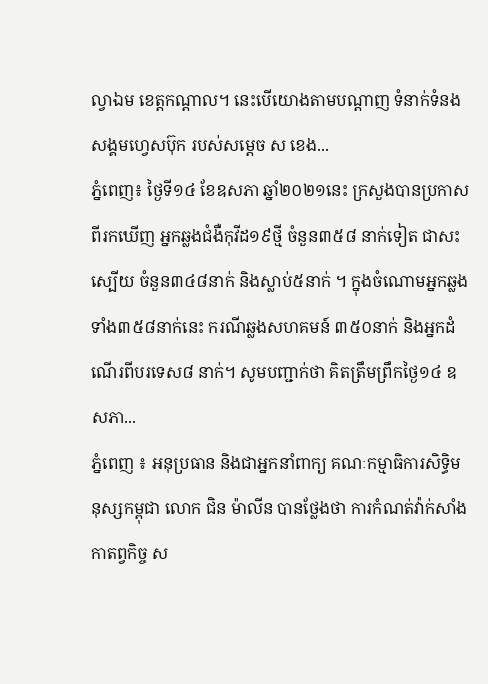ល្វាឯម ខេត្តកណ្តាល។ នេះបើយោងតាមបណ្តាញ ទំនាក់ទំនងសង្គមហ្វេសប៊ុក របស់សម្តេច ស ខេង...
ភ្នំពេញ៖ ថ្ងៃទី១៤ ខែឧសភា ឆ្នាំ២០២១នេះ ក្រសួងបានប្រកាស ពីរកឃើញ អ្នកឆ្លងជំងឺកុវីដ១៩ថ្មី ចំនួន៣៥៨ នាក់ទៀត ជាសះស្បើយ ចំនួន៣៤៨នាក់ និងស្លាប់៥នាក់ ។ ក្នុងចំណោមអ្នកឆ្លង ទាំង៣៥៨នាក់នេះ ករណីឆ្លងសហគមន៍ ៣៥០នាក់ និងអ្នកដំណើរពីបរទេស៨ នាក់។ សូមបញ្ជាក់ថា គិតត្រឹមព្រឹកថ្ងៃ១៤ ឧសភា...
ភ្នំពេញ ៖ អនុប្រធាន និងជាអ្នកនាំពាក្យ គណៈកម្មាធិការសិទ្ធិមនុស្សកម្ពុជា លោក ជិន ម៉ាលីន បានថ្លែងថា ការកំណត់វ៉ាក់សាំង កាតព្វកិច្ច ស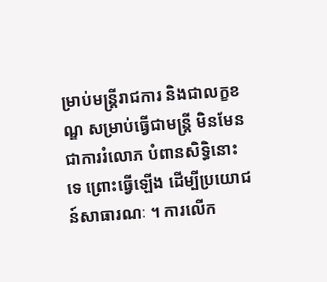ម្រាប់មន្ត្រីរាជការ និងជាលក្ខខណ្ឌ សម្រាប់ធ្វើជាមន្រ្តី មិនមែនជាការរំលោភ បំពានសិទ្ធិនោះទេ ព្រោះធ្វើឡើង ដើម្បីប្រយោជន៍សាធារណៈ ។ ការលើក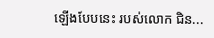ឡើងបែបនេះ របស់លោក ជិន...